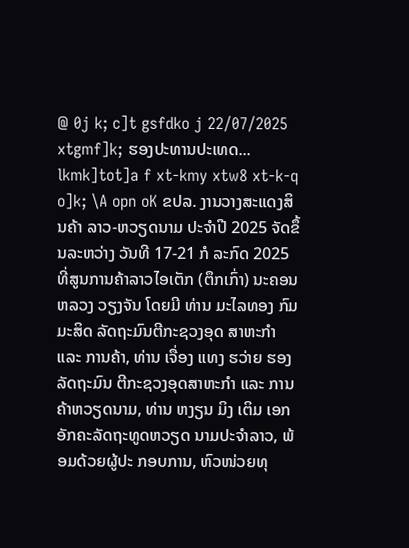@ 0j k; c]t gsfdko j 22/07/2025 xtgmf]k; ຮອງປະທານປະເທດ... lkmk]tot]a f xt-kmy xtw8 xt-k-q o]k; \A opn oK ຂປລ. ງານວາງສະແດງສິນຄ້າ ລາວ-ຫວຽດນາມ ປະຈໍາປີ 2025 ຈັດຂຶ້ນລະຫວ່າງ ວັນທີ 17-21 ກໍ ລະກົດ 2025 ທີ່ສູນການຄ້າລາວໄອເຕັກ (ຕຶກເກົ່າ) ນະຄອນຫລວງ ວຽງຈັນ ໂດຍມີ ທ່ານ ມະໄລທອງ ກົມມະສິດ ລັດຖະມົນຕີກະຊວງອຸດ ສາຫະກຳ ແລະ ການຄ້າ, ທ່ານ ເຈື່ອງ ແທງ ຮວ່າຍ ຮອງລັດຖະມົນ ຕີກະຊວງອຸດສາຫະກໍາ ແລະ ການ ຄ້າຫວຽດນາມ, ທ່ານ ຫງຽນ ມິງ ເຕິມ ເອກອັກຄະລັດຖະທູດຫວຽດ ນາມປະຈໍາລາວ, ພ້ອມດ້ວຍຜູ້ປະ ກອບການ, ຫົວໜ່ວຍທຸ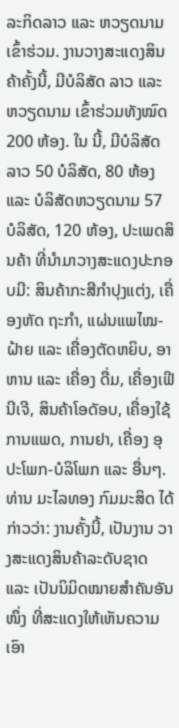ລະກິດລາວ ແລະ ຫວຽດນາມ ເຂົ້າຮ່ວມ. ງານວາງສະແດງສິນຄ້າຄັ້ງນີ້, ມີບໍລິສັດ ລາວ ແລະ ຫວຽດນາມ ເຂົ້າຮ່ວມທັງໝົດ 200 ຫ້ອງ. ໃນ ນີ້, ມີບໍລິສັດລາວ 50 ບໍລິສັດ, 80 ຫ້ອງ ແລະ ບໍລິສັດຫວຽດນາມ 57 ບໍລິສັດ, 120 ຫ້ອງ, ປະເພດສິນຄ້າ ທີ່ນໍາມາວາງສະແດງປະກອບມີ: ສິນຄ້າກະສີກໍາປຸງແຕ່ງ, ເຄື່ອງຫັດ ຖະກຳ, ແຜ່ນແພໄໝ-ຝ້າຍ ແລະ ເຄື່ອງຕັດຫຍິບ, ອາຫານ ແລະ ເຄື່ອງ ດື່ມ, ເຄື່ອງເຟີນີເຈີ, ສິນຄ້າໂອດັອບ, ເຄື່ອງໃຊ້ການແພດ, ການຢາ, ເຄື່ອງ ອຸປະໂພກ-ບໍລິໂພກ ແລະ ອື່ນໆ. ທ່ານ ມະໄລທອງ ກົມມະສິດ ໄດ້ກ່າວວ່າ: ງານຄັ້ງນີ້, ເປັນງານ ວາງສະແດງສິນຄ້າລະດັບຊາດ ແລະ ເປັນນິມິດໝາຍສໍາຄັນອັນໜຶ່ງ ທີ່ສະແດງໃຫ້ເຫັນຄວາມເອົາ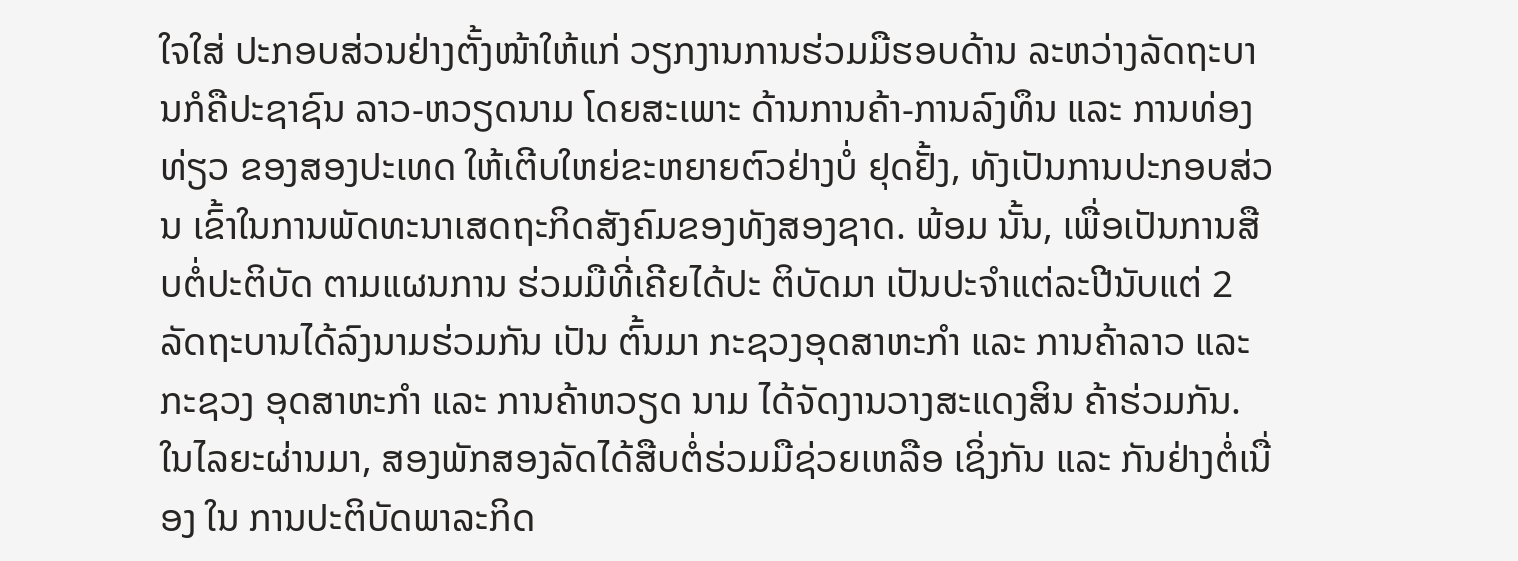ໃຈໃສ່ ປະກອບສ່ວນຢ່າງຕັ້ງໜ້າໃຫ້ແກ່ ວຽກງານການຮ່ວມມືຮອບດ້ານ ລະຫວ່າງລັດຖະບານກໍຄືປະຊາຊົນ ລາວ-ຫວຽດນາມ ໂດຍສະເພາະ ດ້ານການຄ້າ-ການລົງທຶນ ແລະ ການທ່ອງທ່ຽວ ຂອງສອງປະເທດ ໃຫ້ເຕີບໃຫຍ່ຂະຫຍາຍຕົວຢ່າງບໍ່ ຢຸດຢັ້ງ, ທັງເປັນການປະກອບສ່ວນ ເຂົ້າໃນການພັດທະນາເສດຖະກິດສັງຄົມຂອງທັງສອງຊາດ. ພ້ອມ ນັ້ນ, ເພື່ອເປັນການສືບຕໍ່ປະຕິບັດ ຕາມແຜນການ ຮ່ວມມືທີ່ເຄີຍໄດ້ປະ ຕິບັດມາ ເປັນປະຈໍາແຕ່ລະປີນັບແຕ່ 2 ລັດຖະບານໄດ້ລົງນາມຮ່ວມກັນ ເປັນ ຕົ້ນມາ ກະຊວງອຸດສາຫະກຳ ແລະ ການຄ້າລາວ ແລະ ກະຊວງ ອຸດສາຫະກຳ ແລະ ການຄ້າຫວຽດ ນາມ ໄດ້ຈັດງານວາງສະແດງສິນ ຄ້າຮ່ວມກັນ. ໃນໄລຍະຜ່ານມາ, ສອງພັກສອງລັດໄດ້ສືບຕໍ່ຮ່ວມມືຊ່ວຍເຫລືອ ເຊິ່ງກັນ ແລະ ກັນຢ່າງຕໍ່ເນື່ອງ ໃນ ການປະຕິບັດພາລະກິດ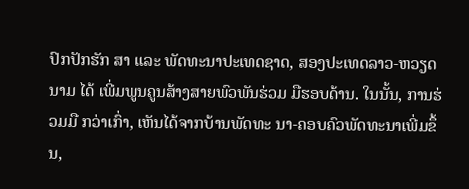ປົກປັກຮັກ ສາ ແລະ ພັດທະນາປະເທດຊາດ, ສອງປະເທດລາວ-ຫວຽດນາມ ໄດ້ ເພີ່ມພູນຄູນສ້າງສາຍພົວພັນຮ່ວມ ມືຮອບດ້ານ. ໃນນັ້ນ, ການຮ່ວມມື ກວ່າເກົ່າ, ເຫັນໄດ້ຈາກບ້ານພັດທະ ນາ-ຄອບຄົວພັດທະນາເພີ່ມຂຶ້ນ,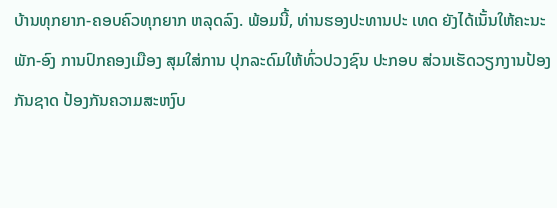ບ້ານທຸກຍາກ-ຄອບຄົວທຸກຍາກ ຫລຸດລົງ. ພ້ອມນີ້, ທ່ານຮອງປະທານປະ ເທດ ຍັງໄດ້ເນັ້ນໃຫ້ຄະນະ ພັກ-ອົງ ການປົກຄອງເມືອງ ສຸມໃສ່ການ ປຸກລະດົມໃຫ້ທົ່ວປວງຊົນ ປະກອບ ສ່ວນເຮັດວຽກງານປ້ອງກັນຊາດ ປ້ອງກັນຄວາມສະຫງົບ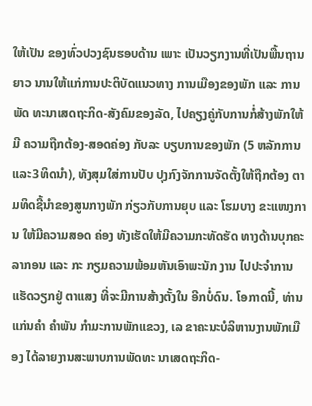ໃຫ້ເປັນ ຂອງທົ່ວປວງຊົນຮອບດ້ານ ເພາະ ເປັນວຽກງານທີ່ເປັນພື້ນຖານຍາວ ນານໃຫ້ແກ່ການປະຕິບັດແນວທາງ ການເມືອງຂອງພັກ ແລະ ການພັດ ທະນາເສດຖະກິດ-ສັງຄົມຂອງລັດ, ໄປຄຽງຄູ່ກັບການກໍ່ສ້າງພັກໃຫ້ມີ ຄວາມຖືກຕ້ອງ-ສອດຄ່ອງ ກັບລະ ບຽບການຂອງພັກ (5 ຫລັກການ ແລະ3ທິດນໍາ), ທັງສຸມໃສ່ການປັບ ປຸງກົງຈັກການຈັດຕັ້ງໃຫ້ຖືກຕ້ອງ ຕາມທິດຊີ້ນຳຂອງສູນກາງພັກ ກ່ຽວກັບການຍຸບ ແລະ ໂຮມບາງ ຂະແໜງການ ໃຫ້ມີຄວາມສອດ ຄ່ອງ ທັງເຮັດໃຫ້ມີຄວາມກະທັດຮັດ ທາງດ້ານບຸກຄະລາກອນ ແລະ ກະ ກຽມຄວາມພ້ອມຫັນເອົາພະນັກ ງານ ໄປປະຈຳການແຮັດວຽກຢູ່ ຕາແສງ ທີ່ຈະມີການສ້າງຕັ້ງໃນ ອີກບໍ່ດົນ. ໂອກາດນີ້, ທ່ານ ແກ່ນຄຳ ຄຳພັນ ກຳມະການພັກແຂວງ, ເລ ຂາຄະນະບໍລິຫານງານພັກເມືອງ ໄດ້ລາຍງານສະພາບການພັດທະ ນາເສດຖະກິດ-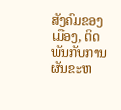ສັງຄົມຂອງເມືອງ, ຕິດພັນກັບການຜັນຂະຫ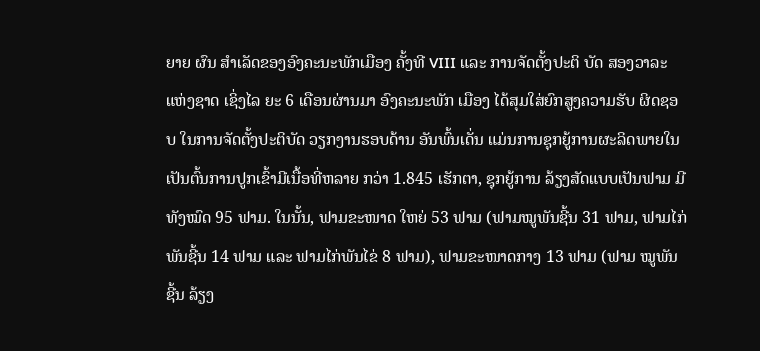ຍາຍ ຜົນ ສໍາເລັດຂອງອົງຄະນະພັກເມືອງ ຄັ້ງທີ VIII ແລະ ການຈັດຕັ້ງປະຕິ ບັດ ສອງວາລະແຫ່ງຊາດ ເຊິ່ງໄລ ຍະ 6 ເດືອນຜ່ານມາ ອົງຄະນະພັກ ເມືອງ ໄດ້ສຸມໃສ່ຍົກສູງຄວາມຮັບ ຜິດຊອບ ໃນການຈັດຕັ້ງປະຕິບັດ ວຽກງານຮອບດ້ານ ອັນພົ້ນເດັ່ນ ແມ່ນການຊຸກຍູ້ການຜະລິດພາຍໃນ ເປັນຕົ້ນການປູກເຂົ້າມີເນື້ອທີ່ຫລາຍ ກວ່າ 1.845 ເຮັກຕາ, ຊຸກຍູ້ການ ລ້ຽງສັດແບບເປັນຟາມ ມີທັງໝົດ 95 ຟາມ. ໃນນັ້ນ, ຟາມຂະໜາດ ໃຫຍ່ 53 ຟາມ (ຟາມໝູພັນຊີ້ນ 31 ຟາມ, ຟາມໄກ່ພັນຊີ້ນ 14 ຟາມ ແລະ ຟາມໄກ່ພັນໄຂ່ 8 ຟາມ), ຟາມຂະໜາດກາງ 13 ຟາມ (ຟາມ ໝູພັນຊີ້ນ ລ້ຽງ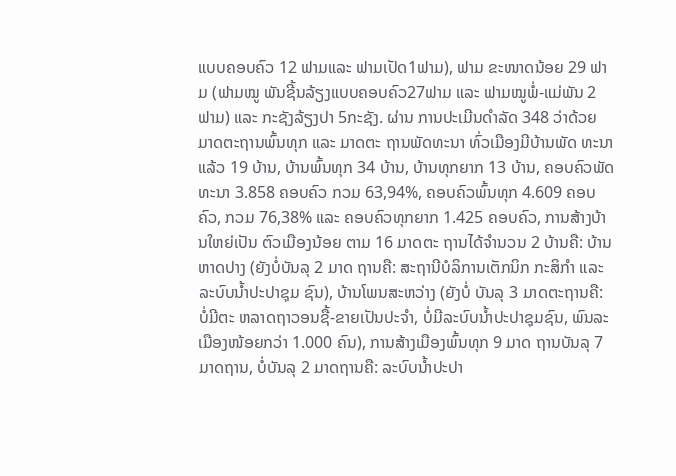ແບບຄອບຄົວ 12 ຟາມແລະ ຟາມເປັດ1ຟາມ), ຟາມ ຂະໜາດນ້ອຍ 29 ຟາມ (ຟາມໝູ ພັນຊີ້ນລ້ຽງແບບຄອບຄົວ27ຟາມ ແລະ ຟາມໝູພໍ່-ແມ່ພັນ 2 ຟາມ) ແລະ ກະຊັງລ້ຽງປາ 5ກະຊັງ. ຜ່ານ ການປະເມີນດຳລັດ 348 ວ່າດ້ວຍ ມາດຕະຖານພົ້ນທຸກ ແລະ ມາດຕະ ຖານພັດທະນາ ທົ່ວເມືອງມີບ້ານພັດ ທະນາແລ້ວ 19 ບ້ານ, ບ້ານພົ້ນທຸກ 34 ບ້ານ, ບ້ານທຸກຍາກ 13 ບ້ານ, ຄອບຄົວພັດທະນາ 3.858 ຄອບຄົວ ກວມ 63,94%, ຄອບຄົວພົ້ນທຸກ 4.609 ຄອບຄົວ, ກວມ 76,38% ແລະ ຄອບຄົວທຸກຍາກ 1.425 ຄອບຄົວ, ການສ້າງບ້ານໃຫຍ່ເປັນ ຕົວເມືອງນ້ອຍ ຕາມ 16 ມາດຕະ ຖານໄດ້ຈໍານວນ 2 ບ້ານຄື: ບ້ານ ຫາດປາງ (ຍັງບໍ່ບັນລຸ 2 ມາດ ຖານຄື: ສະຖານີບໍລິການເຕັກນິກ ກະສິກຳ ແລະ ລະບົບນໍ້າປະປາຊຸມ ຊົນ), ບ້ານໂພນສະຫວ່າງ (ຍັງບໍ່ ບັນລຸ 3 ມາດຕະຖານຄື: ບໍ່ມີຕະ ຫລາດຖາວອນຊື້-ຂາຍເປັນປະຈໍາ, ບໍ່ມີລະບົບນໍ້າປະປາຊຸມຊົນ, ພົນລະ ເມືອງໜ້ອຍກວ່າ 1.000 ຄົນ), ການສ້າງເມືອງພົ້ນທຸກ 9 ມາດ ຖານບັນລຸ 7 ມາດຖານ, ບໍ່ບັນລຸ 2 ມາດຖານຄື: ລະບົບນໍ້າປະປາ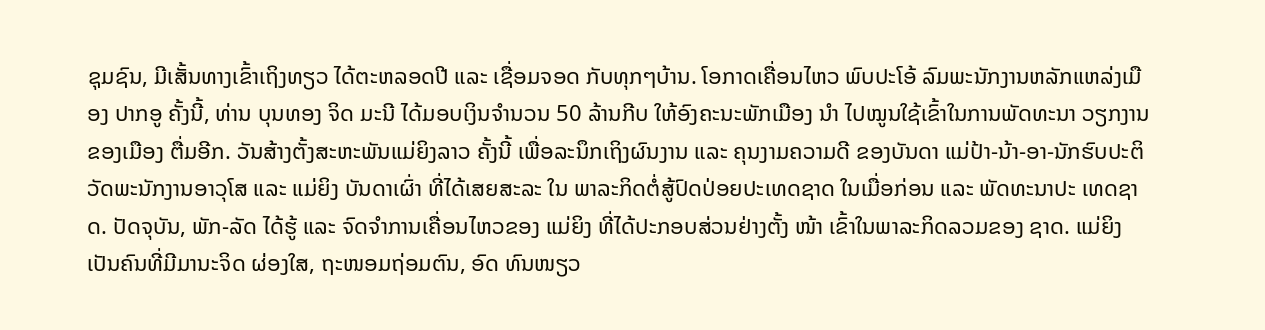ຊຸມຊົນ, ມີເສັ້ນທາງເຂົ້າເຖິງທຽວ ໄດ້ຕະຫລອດປີ ແລະ ເຊື່ອມຈອດ ກັບທຸກໆບ້ານ. ໂອກາດເຄື່ອນໄຫວ ພົບປະໂອ້ ລົມພະນັກງານຫລັກແຫລ່ງເມືອງ ປາກອູ ຄັ້ງນີ້, ທ່ານ ບຸນທອງ ຈິດ ມະນີ ໄດ້ມອບເງິນຈຳນວນ 50 ລ້ານກີບ ໃຫ້ອົງຄະນະພັກເມືອງ ນຳ ໄປໝູນໃຊ້ເຂົ້າໃນການພັດທະນາ ວຽກງານຂອງເມືອງ ຕື່ມອີກ. ວັນສ້າງຕັ້ງສະຫະພັນແມ່ຍິງລາວ ຄັ້ງນີ້ ເພື່ອລະນຶກເຖິງຜົນງານ ແລະ ຄຸນງາມຄວາມດີ ຂອງບັນດາ ແມ່ປ້າ-ນ້າ-ອາ-ນັກຮົບປະຕິວັດພະນັກງານອາວຸໂສ ແລະ ແມ່ຍິງ ບັນດາເຜົ່າ ທີ່ໄດ້ເສຍສະລະ ໃນ ພາລະກິດຕໍ່ສູ້ປົດປ່ອຍປະເທດຊາດ ໃນເມື່ອກ່ອນ ແລະ ພັດທະນາປະ ເທດຊາດ. ປັດຈຸບັນ, ພັກ-ລັດ ໄດ້ຮູ້ ແລະ ຈົດຈໍາການເຄື່ອນໄຫວຂອງ ແມ່ຍິງ ທີ່ໄດ້ປະກອບສ່ວນຢ່າງຕັ້ງ ໜ້າ ເຂົ້າໃນພາລະກິດລວມຂອງ ຊາດ. ແມ່ຍິງເປັນຄົນທີ່ມີມານະຈິດ ຜ່ອງໃສ, ຖະໜອມຖ່ອມຕົນ, ອົດ ທົນໜຽວ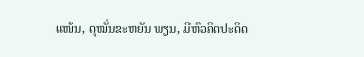ແໜ້ນ, ດຸໝັ່ນຂະຫຍັນ ພຽນ, ມີຫົວຄິດປະດິດ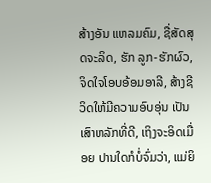ສ້າງອັນ ແຫລມຄົມ, ຊື່ສັດສຸດຈະລິດ, ຮັກ ລູກ-ຮັກຜົວ, ຈິດໃຈໂອບອ້ອມອາລີ, ສ້າງຊີວິດໃຫ້ມີຄວາມອົບອຸ່ນ ເປັນ ເສົາຫລັກທີ່ດີ, ເຖິງຈະອິດເມື່ອຍ ປານໃດກໍບໍ່ຈົ່ມວ່າ, ແມ່ຍິ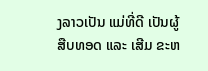ງລາວເປັນ ແມ່ທີ່ດີ ເປັນຜູ້ສືບທອດ ແລະ ເສີມ ຂະຫ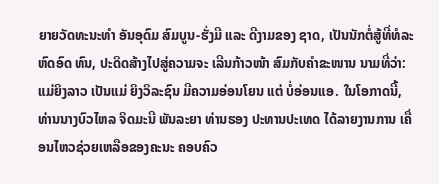ຍາຍວັດທະນະທຳ ອັນອຸດົມ ສົມບູນ-ຮັ່ງມີ ແລະ ດີງາມຂອງ ຊາດ, ເປັນນັກຕໍ່ສູ້ທີ່ທໍລະຫົດອົດ ທົນ, ປະດິດສ້າງໄປສູ່ຄວາມຈະ ເລີນກ້າວໜ້າ ສົມກັບຄຳຂະໜານ ນາມທີ່ວ່າ: ແມ່ຍິງລາວ ເປັນແມ່ ຍິງວິລະຊົນ ມີຄວາມອ່ອນໂຍນ ແຕ່ ບໍ່ອ່ອນແອ. ໃນໂອກາດນີ້, ທ່ານນາງບົວໄຫລ ຈິດມະນີ ພັນລະຍາ ທ່ານຮອງ ປະທານປະເທດ ໄດ້ລາຍງານການ ເຄື່ອນໄຫວຊ່ວຍເຫລືອຂອງຄະນະ ຄອບຄົວ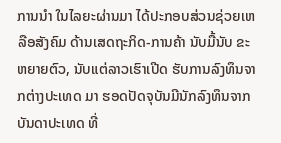ການນໍາ ໃນໄລຍະຜ່ານມາ ໄດ້ປະກອບສ່ວນຊ່ວຍເຫລືອສັງຄົມ ດ້ານເສດຖະກິດ-ການຄ້າ ນັບມື້ນັບ ຂະຫຍາຍຕົວ, ນັບແຕ່ລາວເຮົາເປີດ ຮັບການລົງທຶນຈາກຕ່າງປະເທດ ມາ ຮອດປັດຈຸບັນມີນັກລົງທຶນຈາກ ບັນດາປະເທດ ທີ່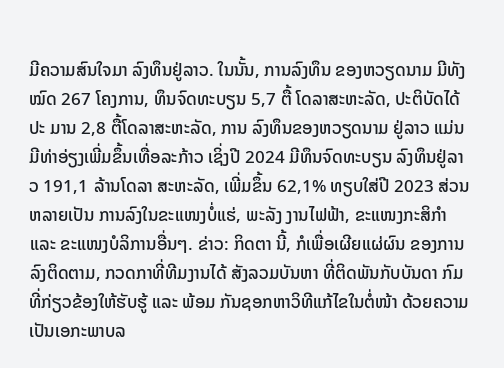ມີຄວາມສົນໃຈມາ ລົງທຶນຢູ່ລາວ. ໃນນັ້ນ, ການລົງທຶນ ຂອງຫວຽດນາມ ມີທັງໝົດ 267 ໂຄງການ, ທຶນຈົດທະບຽນ 5,7 ຕື້ ໂດລາສະຫະລັດ, ປະຕິບັດໄດ້ປະ ມານ 2,8 ຕື້ໂດລາສະຫະລັດ, ການ ລົງທຶນຂອງຫວຽດນາມ ຢູ່ລາວ ແມ່ນມີທ່າອ່ຽງເພີ່ມຂຶ້ນເທື່ອລະກ້າວ ເຊິ່ງປີ 2024 ມີທຶນຈົດທະບຽນ ລົງທຶນຢູ່ລາວ 191,1 ລ້ານໂດລາ ສະຫະລັດ, ເພີ່ມຂຶ້ນ 62,1% ທຽບໃສ່ປີ 2023 ສ່ວນຫລາຍເປັນ ການລົງໃນຂະແໜງບໍ່ແຮ່, ພະລັງ ງານໄຟຟ້າ, ຂະແໜງກະສິກໍາ ແລະ ຂະແໜງບໍລິການອື່ນໆ. ຂ່າວ: ກິດຕາ ນີ້, ກໍເພື່ອເຜີຍແຜ່ຜົນ ຂອງການ ລົງຕິດຕາມ, ກວດກາທີ່ທີມງານໄດ້ ສັງລວມບັນຫາ ທີ່ຕິດພັນກັບບັນດາ ກົມທີ່ກ່ຽວຂ້ອງໃຫ້ຮັບຮູ້ ແລະ ພ້ອມ ກັນຊອກຫາວິທີແກ້ໄຂໃນຕໍ່ໜ້າ ດ້ວຍຄວາມເປັນເອກະພາບລ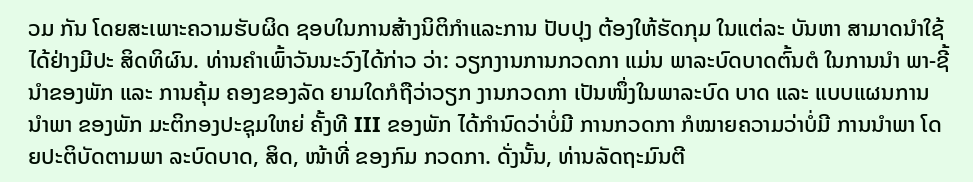ວມ ກັນ ໂດຍສະເພາະຄວາມຮັບຜິດ ຊອບໃນການສ້າງນິຕິກຳແລະການ ປັບປຸງ ຕ້ອງໃຫ້ຮັດກຸມ ໃນແຕ່ລະ ບັນຫາ ສາມາດນຳໃຊ້ໄດ້ຢ່າງມີປະ ສິດທິຜົນ. ທ່ານຄຳເພົ້າວັນນະວົງໄດ້ກ່າວ ວ່າ: ວຽກງານການກວດກາ ແມ່ນ ພາລະບົດບາດຕົ້ນຕໍ ໃນການນໍາ ພາ-ຊີ້ນຳຂອງພັກ ແລະ ການຄຸ້ມ ຄອງຂອງລັດ ຍາມໃດກໍຖືວ່າວຽກ ງານກວດກາ ເປັນໜຶ່ງໃນພາລະບົດ ບາດ ແລະ ແບບແຜນການນຳພາ ຂອງພັກ ມະຕິກອງປະຊຸມໃຫຍ່ ຄັ້ງທີ III ຂອງພັກ ໄດ້ກໍານົດວ່າບໍ່ມີ ການກວດກາ ກໍໝາຍຄວາມວ່າບໍ່ມີ ການນຳພາ ໂດຍປະຕິບັດຕາມພາ ລະບົດບາດ, ສິດ, ໜ້າທີ່ ຂອງກົມ ກວດກາ. ດັ່ງນັ້ນ, ທ່ານລັດຖະມົນຕີ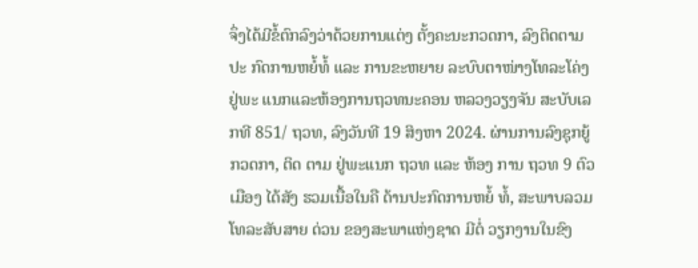ຈຶ່ງໄດ້ມີຂໍ້ຕົກລົງວ່າດ້ວຍການແຕ່ງ ຕັ້ງຄະນະກວດກາ, ລົງຕິດຕາມປະ ກົດການຫຍໍ້ທໍ້ ແລະ ການຂະຫຍາຍ ລະບົບຕາໜ່າງໂທລະໂຄ່ງ ຢູ່ພະ ແນກແລະຫ້ອງການຖວທນະຄອນ ຫລວງວຽງຈັນ ສະບັບເລກທີ 851/ ຖວທ, ລົງວັນທີ 19 ສິງຫາ 2024. ຜ່ານການລົງຊຸກຍູ້ກວດກາ, ຕິດ ຕາມ ຢູ່ພະແນກ ຖວທ ແລະ ຫ້ອງ ການ ຖວທ 9 ຕົວເມືອງ ໄດ້ສັງ ຮວມເນື້ອໃນຄື ດ້ານປະກົດການຫຍໍ້ ທໍ້, ສະພາບລວມ ໂທລະສັບສາຍ ດ່ວນ ຂອງສະພາແຫ່ງຊາດ ມີຕໍ່ ວຽກງານໃນຂົງ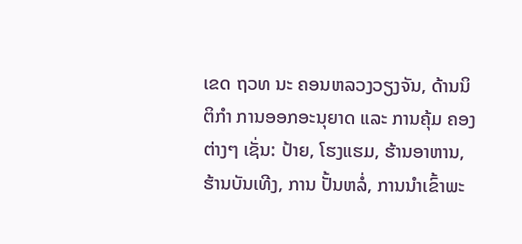ເຂດ ຖວທ ນະ ຄອນຫລວງວຽງຈັນ, ດ້ານນິຕິກຳ ການອອກອະນຸຍາດ ແລະ ການຄຸ້ມ ຄອງຕ່າງໆ ເຊັ່ນ: ປ້າຍ, ໂຮງແຮມ, ຮ້ານອາຫານ, ຮ້ານບັນເທີງ, ການ ປັ້ນຫລໍ່, ການນຳເຂົ້າພະ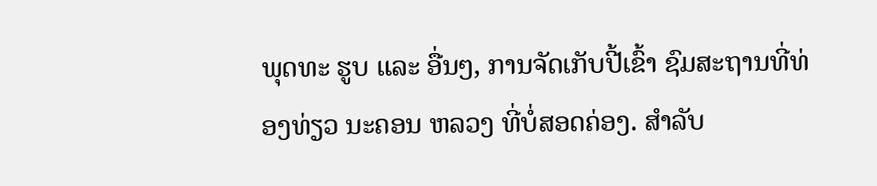ພຸດທະ ຮູບ ແລະ ອື່ນໆ, ການຈັດເກັບປີ້ເຂົ້າ ຊົມສະຖານທີ່ທ່ອງທ່ຽວ ນະຄອນ ຫລວງ ທີ່ບໍ່ສອດຄ່ອງ. ສຳລັບ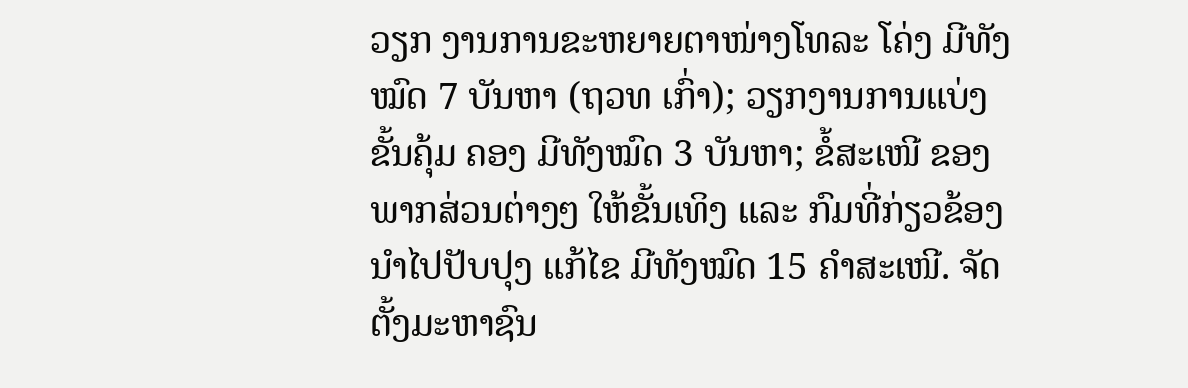ວຽກ ງານການຂະຫຍາຍຕາໜ່າງໂທລະ ໂຄ່ງ ມີທັງໝົດ 7 ບັນຫາ (ຖວທ ເກົ່າ); ວຽກງານການແບ່ງຂັ້ນຄຸ້ມ ຄອງ ມີທັງໝົດ 3 ບັນຫາ; ຂໍ້ສະເໜີ ຂອງພາກສ່ວນຕ່າງໆ ໃຫ້ຂັ້ນເທິງ ແລະ ກົມທີ່ກ່ຽວຂ້ອງ ນຳໄປປັບປຸງ ແກ້ໄຂ ມີທັງໝົດ 15 ຄຳສະເໜີ. ຈັດຕັ້ງມະຫາຊົນ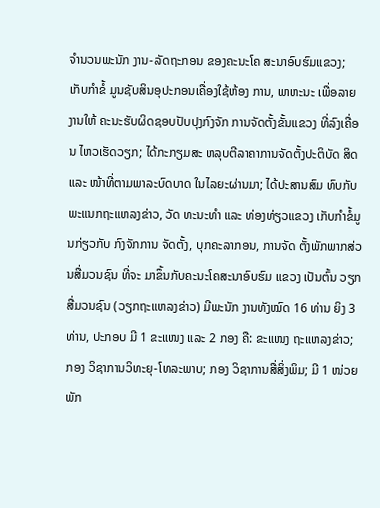ຈຳນວນພະນັກ ງານ-ລັດຖະກອນ ຂອງຄະນະໂຄ ສະນາອົບຮົມແຂວງ; ເກັບກຳຂໍ້ ມູນຊັບສິນອຸປະກອນເຄື່ອງໃຊ້ຫ້ອງ ການ, ພາຫະນະ ເພື່ອລາຍງານໃຫ້ ຄະນະຮັບຜິດຊອບປັບປຸງກົງຈັກ ການຈັດຕັ້ງຂັ້ນແຂວງ ທີ່ລົງເຄື່ອນ ໄຫວເຮັດວຽກ; ໄດ້ກະກຽມສະ ຫລຸບຕີລາຄາການຈັດຕັ້ງປະຕິບັດ ສິດ ແລະ ໜ້າທີ່ຕາມພາລະບົດບາດ ໃນໄລຍະຜ່ານມາ; ໄດ້ປະສານສົມ ທົບກັບພະແນກຖະແຫລງຂ່າວ, ວັດ ທະນະທຳ ແລະ ທ່ອງທ່ຽວແຂວງ ເກັບກຳຂໍ້ມູນກ່ຽວກັບ ກົງຈັກການ ຈັດຕັ້ງ, ບຸກຄະລາກອນ, ການຈັດ ຕັ້ງພັກພາກສ່ວນສື່ມວນຊົນ ທີ່ຈະ ມາຂຶ້ນກັບຄະນະໂຄສະນາອົບຮົມ ແຂວງ ເປັນຕົ້ນ ວຽກສື່ມວນຊົນ (ວຽກຖະແຫລງຂ່າວ) ມີພະນັກ ງານທັງໝົດ 16 ທ່ານ ຍິງ 3 ທ່ານ, ປະກອບ ມີ 1 ຂະແໜງ ແລະ 2 ກອງ ຄື: ຂະແໜງ ຖະແຫລງຂ່າວ; ກອງ ວິຊາການວິທະຍຸ-ໂທລະພາບ; ກອງ ວິຊາການສື່ສິ່ງພິມ; ມີ 1 ໜ່ວຍພັກ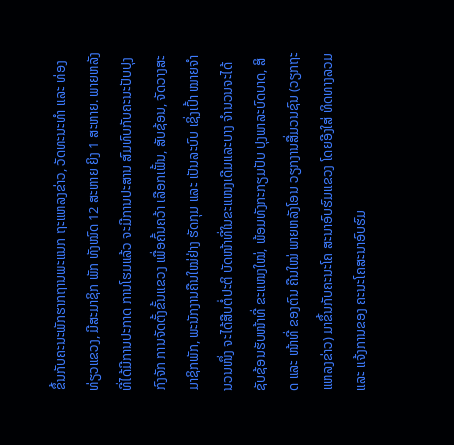ຂຶ້ນກັບຄະນະພັກຮາກຖານພະແນກ ຖະແຫລງຂ່າວ, ວັດທະນະທຳ ແລະ ທ່ອງທ່ຽວແຂວງ, ມີສະມາຊິກ ພັກ ທັງໝົດ 12 ສະຫາຍ ຍິງ 1 ສະຫາຍ. ພາຍຫລັງທີ່ໄດ້ມີການປະກາດ ການໂຮມແລ້ວ ຈະມີການປະສານ ສົມທົບກັບຄະນະປັບປຸງກົງຈັກ ການຈັດຕັ້ງຂັ້ນແຂວງ ເພື່ອຄົ້ນຄວ້າ ເລືອກເຟັ້ນ, ສັບຊ້ອນ, ຈັດວາງສະ ມາຊິກພັກ, ພະນັກງານຄືນໃໝ່ຢ່າງ ຮັດກຸມ ແລະ ເປັນລະບົບ ເຊິ່ງເປົ້າ ໝາຍຈໍານວນໜຶ່ງ ຈະໄດ້ສືບຕໍ່ປະຕິ ບັດໜ້າທີ່ໃນຂະແໜງເດີມແລະບາງ ຈຳນວນຈະໄດ້ຊັບຊ້ອນຮັບໜ້າທີ່ ຂະແໜງໃໝ່, ພ້ອມທັງກະກຽມປັບ ປຸງພາລະບົດບາດ, ສິດ ແລະ ໜ້າທີ່ ຂອງຕົນ ຄືນໃໝ່ ພາຍຫລັງໂອນ ວຽກງານສື່ມວນຊົນ (ວຽກຖະ ແຫລງຂ່າວ) ມາຂຶ້ນກັບຄະນະໂຄ ສະນາອົບຮົມແຂວງ ໂດຍອີງໃສ່ ທິດທາງລວມ ແລະ ແຈ້ງການຂອງ ຄະນະໂຄສະນາອົບຮົມ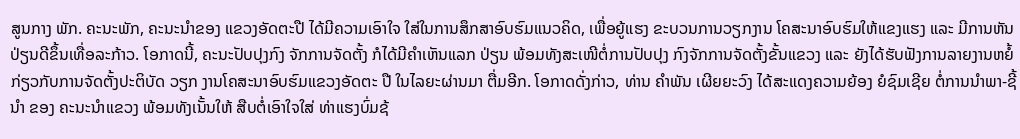ສູນກາງ ພັກ. ຄະນະພັກ, ຄະນະນໍາຂອງ ແຂວງອັດຕະປື ໄດ້ມີຄວາມເອົາໃຈ ໃສ່ໃນການສຶກສາອົບຮົມແນວຄິດ, ເພື່ອຍູ້ແຮງ ຂະບວນການວຽກງານ ໂຄສະນາອົບຮົມໃຫ້ແຂງແຮງ ແລະ ມີການຫັນປ່ຽນດີຂຶ້ນເທື່ອລະກ້າວ. ໂອກາດນີ້, ຄະນະປັບປຸງກົງ ຈັກການຈັດຕັ້ງ ກໍໄດ້ມີຄໍາເຫັນແລກ ປ່ຽນ ພ້ອມທັງສະເໜີຕໍ່ການປັບປຸງ ກົງຈັກການຈັດຕັ້ງຂັ້ນແຂວງ ແລະ ຍັງໄດ້ຮັບຟັງການລາຍງານຫຍໍ້ ກ່ຽວກັບການຈັດຕັ້ງປະຕິບັດ ວຽກ ງານໂຄສະນາອົບຮົມແຂວງອັດຕະ ປື ໃນໄລຍະຜ່ານມາ ຕື່ມອີກ. ໂອກາດດັ່ງກ່າວ, ທ່ານ ຄຳພັນ ເຜີຍຍະວົງ ໄດ້ສະແດງຄວາມຍ້ອງ ຍໍຊົມເຊີຍ ຕໍ່ການນຳພາ-ຊີ້ນຳ ຂອງ ຄະນະນຳແຂວງ ພ້ອມທັງເນັ້ນໃຫ້ ສືບຕໍ່ເອົາໃຈໃສ່ ທ່າແຮງບົ່ມຊ້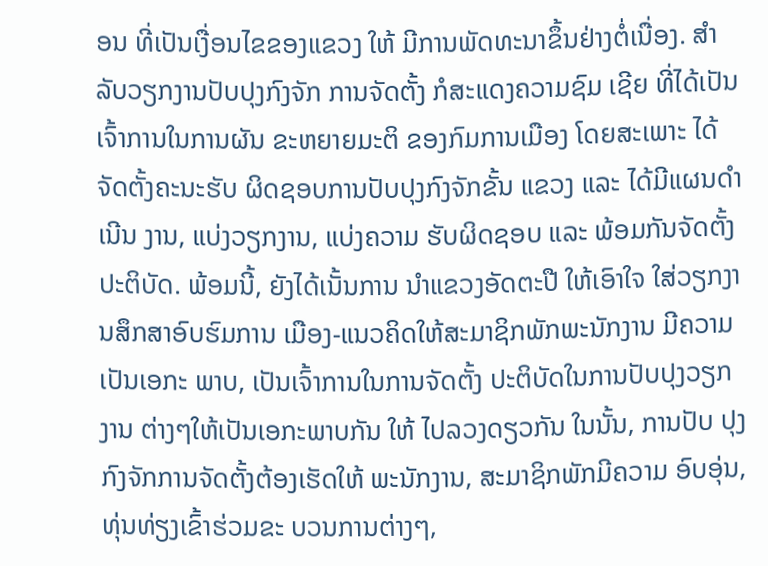ອນ ທີ່ເປັນເງື່ອນໄຂຂອງແຂວງ ໃຫ້ ມີການພັດທະນາຂຶ້ນຢ່າງຕໍ່ເນື່ອງ. ສຳລັບວຽກງານປັບປຸງກົງຈັກ ການຈັດຕັ້ງ ກໍສະແດງຄວາມຊົມ ເຊີຍ ທີ່ໄດ້ເປັນເຈົ້າການໃນການຜັນ ຂະຫຍາຍມະຕິ ຂອງກົມການເມືອງ ໂດຍສະເພາະ ໄດ້ຈັດຕັ້ງຄະນະຮັບ ຜິດຊອບການປັບປຸງກົງຈັກຂັ້ນ ແຂວງ ແລະ ໄດ້ມີແຜນດຳເນີນ ງານ, ແບ່ງວຽກງານ, ແບ່ງຄວາມ ຮັບຜິດຊອບ ແລະ ພ້ອມກັນຈັດຕັ້ງ ປະຕິບັດ. ພ້ອມນີ້, ຍັງໄດ້ເນັ້ນການ ນຳແຂວງອັດຕະປື ໃຫ້ເອົາໃຈ ໃສ່ວຽກງານສຶກສາອົບຮົມການ ເມືອງ-ແນວຄິດໃຫ້ສະມາຊິກພັກພະນັກງານ ມີຄວາມເປັນເອກະ ພາບ, ເປັນເຈົ້າການໃນການຈັດຕັ້ງ ປະຕິບັດໃນການປັບປຸງວຽກງານ ຕ່າງໆໃຫ້ເປັນເອກະພາບກັນ ໃຫ້ ໄປລວງດຽວກັນ ໃນນັ້ນ, ການປັບ ປຸງກົງຈັກການຈັດຕັ້ງຕ້ອງເຮັດໃຫ້ ພະນັກງານ, ສະມາຊິກພັກມີຄວາມ ອົບອຸ່ນ, ທຸ່ນທ່ຽງເຂົ້າຮ່ວມຂະ ບວນການຕ່າງໆ,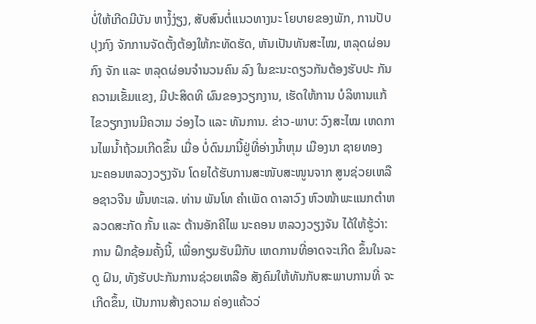ບໍ່ໃຫ້ເກີດມີບັນ ຫາງໍ້ງ່ຽງ, ສັບສົນຕໍ່ແນວທາງນະ ໂຍບາຍຂອງພັກ, ການປັບປຸງກົງ ຈັກການຈັດຕັ້ງຕ້ອງໃຫ້ກະທັດຮັດ, ຫັນເປັນທັນສະໄໝ, ຫລຸດຜ່ອນກົງ ຈັກ ແລະ ຫລຸດຜ່ອນຈຳນວນຄົນ ລົງ ໃນຂະນະດຽວກັນຕ້ອງຮັບປະ ກັນຄວາມເຂັ້ມແຂງ, ມີປະສິດທິ ຜົນຂອງວຽກງານ, ເຮັດໃຫ້ການ ບໍລິຫານແກ້ໄຂວຽກງານມີຄວາມ ວ່ອງໄວ ແລະ ທັນການ. ຂ່າວ-ພາບ: ວົງສະໄໝ ເຫດການໄພນໍ້າຖ້ວມເກີດຂຶ້ນ ເມື່ອ ບໍ່ດົນມານີ້ຢູ່ທີ່ອ່າງນໍ້າຫຸມ ເມືອງນາ ຊາຍທອງ ນະຄອນຫລວງວຽງຈັນ ໂດຍໄດ້ຮັບການສະໜັບສະໜູນຈາກ ສູນຊ່ວຍເຫລືອຊາວຈີນ ພົ້ນທະເລ. ທ່ານ ພັນໂທ ຄຳເພັດ ດາລາວົງ ຫົວໜ້າພະແນກຕຳຫລວດສະກັດ ກັ້ນ ແລະ ຕ້ານອັກຄີໄພ ນະຄອນ ຫລວງວຽງຈັນ ໄດ້ໃຫ້ຮູ້ວ່າ: ການ ຝຶກຊ້ອມຄັ້ງນີ້, ເພື່ອກຽມຮັບມືກັບ ເຫດການທີ່ອາດຈະເກີດ ຂຶ້ນໃນລະດູ ຝົນ, ທັງຮັບປະກັນການຊ່ວຍເຫລືອ ສັງຄົມໃຫ້ທັນກັບສະພາບການທີ່ ຈະເກີດຂຶ້ນ, ເປັນການສ້າງຄວາມ ຄ່ອງແຄ້ວວ່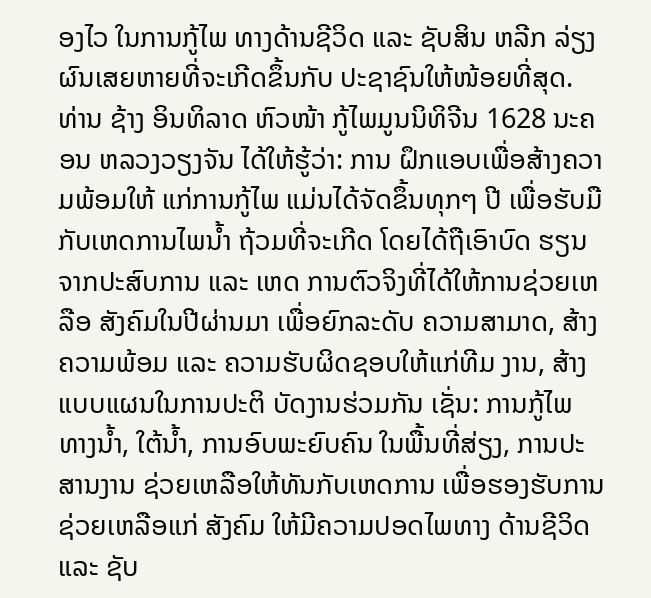ອງໄວ ໃນການກູ້ໄພ ທາງດ້ານຊີວິດ ແລະ ຊັບສິນ ຫລີກ ລ່ຽງຜົນເສຍຫາຍທີ່ຈະເກີດຂຶ້ນກັບ ປະຊາຊົນໃຫ້ໜ້ອຍທີ່ສຸດ. ທ່ານ ຊ້າງ ອິນທິລາດ ຫົວໜ້າ ກູ້ໄພມູນນິທິຈີນ 1628 ນະຄອນ ຫລວງວຽງຈັນ ໄດ້ໃຫ້ຮູ້ວ່າ: ການ ຝຶກແອບເພື່ອສ້າງຄວາມພ້ອມໃຫ້ ແກ່ການກູ້ໄພ ແມ່ນໄດ້ຈັດຂຶ້ນທຸກໆ ປີ ເພື່ອຮັບມືກັບເຫດການໄພນ້ຳ ຖ້ວມທີ່ຈະເກີດ ໂດຍໄດ້ຖືເອົາບົດ ຮຽນຈາກປະສົບການ ແລະ ເຫດ ການຕົວຈິງທີ່ໄດ້ໃຫ້ການຊ່ວຍເຫລືອ ສັງຄົມໃນປີຜ່ານມາ ເພື່ອຍົກລະດັບ ຄວາມສາມາດ, ສ້າງຄວາມພ້ອມ ແລະ ຄວາມຮັບຜິດຊອບໃຫ້ແກ່ທີມ ງານ, ສ້າງແບບແຜນໃນການປະຕິ ບັດງານຮ່ວມກັນ ເຊັ່ນ: ການກູ້ໄພ ທາງນໍ້າ, ໃຕ້ນ້ຳ, ການອົບພະຍົບຄົນ ໃນພື້ນທີ່ສ່ຽງ, ການປະສານງານ ຊ່ວຍເຫລືອໃຫ້ທັນກັບເຫດການ ເພື່ອຮອງຮັບການຊ່ວຍເຫລືອແກ່ ສັງຄົມ ໃຫ້ມີຄວາມປອດໄພທາງ ດ້ານຊີວິດ ແລະ ຊັບ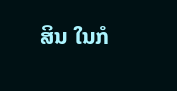ສິນ ໃນກໍ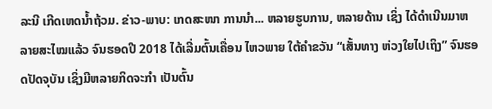ລະນີ ເກີດເຫດນໍ້າຖ້ວມ. ຂ່າວ-ພາບ: ເກດສະໜາ ການນຳ... ຫລາຍຮູບການ, ຫລາຍດ້ານ ເຊິ່ງ ໄດ້ດໍາເນີນມາຫລາຍສະໄໝແລ້ວ ຈົນຮອດປີ 2018 ໄດ້ເລີ່ມຕົ້ນເຄື່ອນ ໄຫວພາຍ ໃຕ້ຄໍາຂວັນ “ເສັ້ນທາງ ຫ່ວງໃຍໄປເຖິງ” ຈົນຮອດປັດຈຸບັນ ເຊິ່ງມີຫລາຍກິດຈະກຳ ເປັນຕົ້ນ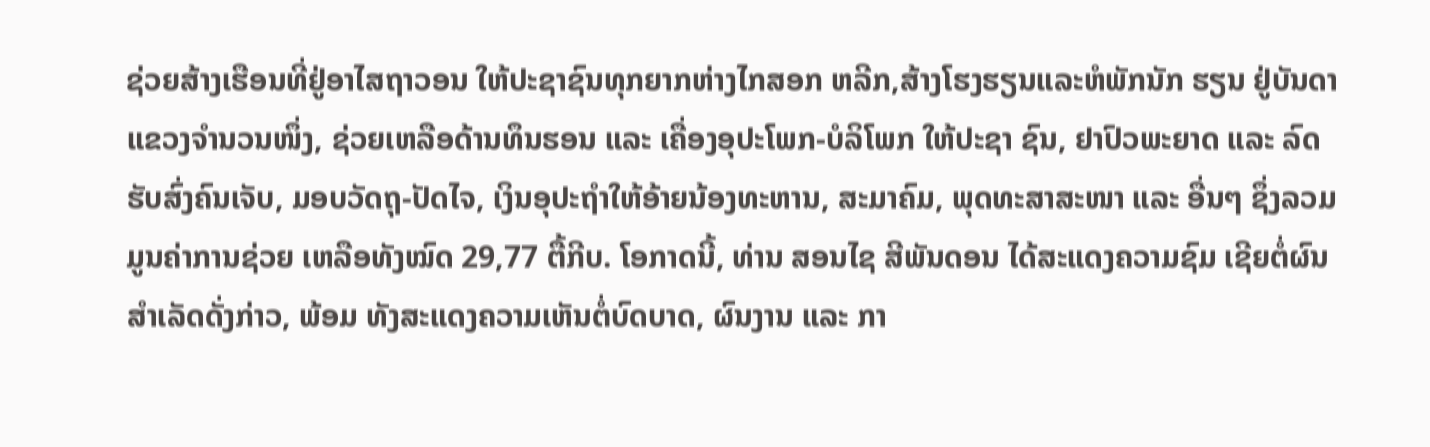ຊ່ວຍສ້າງເຮືອນທີ່ຢູ່ອາໄສຖາວອນ ໃຫ້ປະຊາຊົນທຸກຍາກຫ່າງໄກສອກ ຫລີກ,ສ້າງໂຮງຮຽນແລະຫໍພັກນັກ ຮຽນ ຢູ່ບັນດາແຂວງຈໍານວນໜຶ່ງ, ຊ່ວຍເຫລືອດ້ານທຶນຮອນ ແລະ ເຄື່ອງອຸປະໂພກ-ບໍລິໂພກ ໃຫ້ປະຊາ ຊົນ, ຢາປົວພະຍາດ ແລະ ລົດຮັບສົ່ງຄົນເຈັບ, ມອບວັດຖຸ-ປັດໄຈ, ເງິນອຸປະຖຳໃຫ້ອ້າຍນ້ອງທະຫານ, ສະມາຄົມ, ພຸດທະສາສະໜາ ແລະ ອື່ນໆ ຊຶ່ງລວມມູນຄ່າການຊ່ວຍ ເຫລືອທັງໝົດ 29,77 ຕື້ກີບ. ໂອກາດນີ້, ທ່ານ ສອນໄຊ ສີພັນດອນ ໄດ້ສະແດງຄວາມຊົມ ເຊີຍຕໍ່ຜົນສໍາເລັດດັ່ງກ່າວ, ພ້ອມ ທັງສະແດງຄວາມເຫັນຕໍ່ບົດບາດ, ຜົນງານ ແລະ ກາ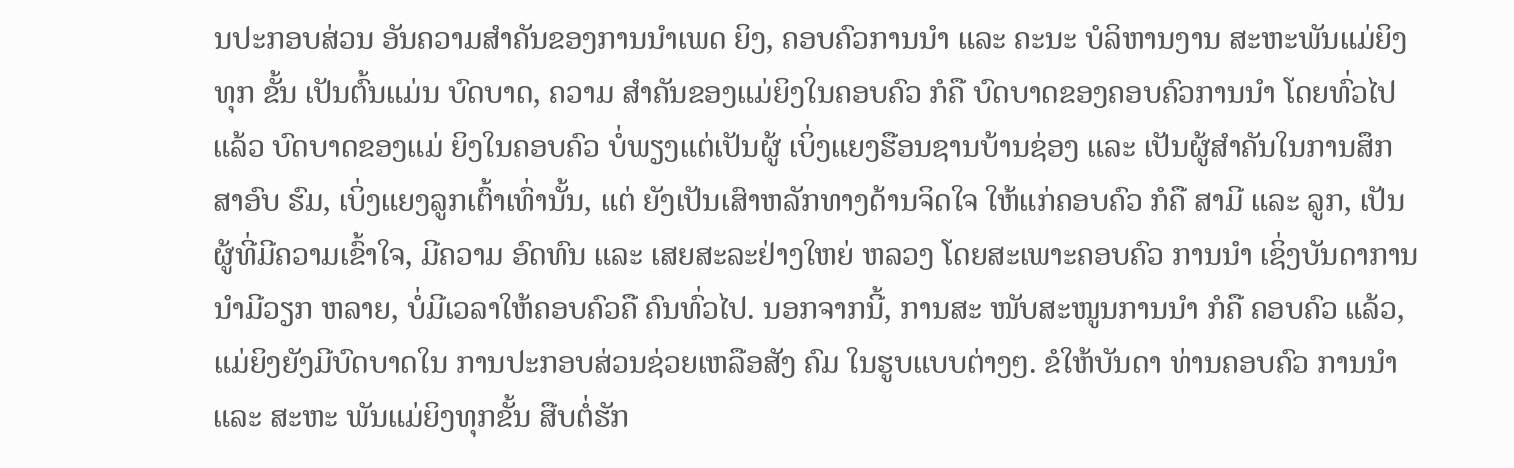ນປະກອບສ່ວນ ອັນຄວາມສໍາຄັນຂອງການນໍາເພດ ຍິງ, ຄອບຄົວການນໍາ ແລະ ຄະນະ ບໍລິຫານງານ ສະຫະພັນແມ່ຍິງທຸກ ຂັ້ນ ເປັນຕົ້ນແມ່ນ ບົດບາດ, ຄວາມ ສໍາຄັນຂອງແມ່ຍິງໃນຄອບຄົວ ກໍຄື ບົດບາດຂອງຄອບຄົວການນໍາ ໂດຍທົ່ວໄປແລ້ວ ບົດບາດຂອງແມ່ ຍິງໃນຄອບຄົວ ບໍ່ພຽງແຕ່ເປັນຜູ້ ເບິ່ງແຍງຮືອນຊານບ້ານຊ່ອງ ແລະ ເປັນຜູ້ສໍາຄັນໃນການສຶກສາອົບ ຮົມ, ເບິ່ງແຍງລູກເຕົ້າເທົ່ານັ້ນ, ແຕ່ ຍັງເປັນເສົາຫລັກທາງດ້ານຈິດໃຈ ໃຫ້ແກ່ຄອບຄົວ ກໍຄື ສາມີ ແລະ ລູກ, ເປັນຜູ້ທີ່ມີຄວາມເຂົ້າໃຈ, ມີຄວາມ ອົດທົນ ແລະ ເສຍສະລະຢ່າງໃຫຍ່ ຫລວງ ໂດຍສະເພາະຄອບຄົວ ການນໍາ ເຊິ່ງບັນດາການນໍາມີວຽກ ຫລາຍ, ບໍ່ມີເວລາໃຫ້ຄອບຄົວຄື ຄົນທົ່ວໄປ. ນອກຈາກນີ້, ການສະ ໜັບສະໜູນການນໍາ ກໍຄື ຄອບຄົວ ແລ້ວ, ແມ່ຍິງຍັງມີບົດບາດໃນ ການປະກອບສ່ວນຊ່ວຍເຫລືອສັງ ຄົມ ໃນຮູບແບບຕ່າງໆ. ຂໍໃຫ້ບັນດາ ທ່ານຄອບຄົວ ການນໍາ ແລະ ສະຫະ ພັນແມ່ຍິງທຸກຂັ້ນ ສືບຕໍ່ຮັກ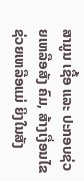ສາມູນ ເຊື້ອ ແລະ ປະກອບຊ່ວຍເຫລືອສັງ ຄົມ, ສ້າງເງື່ອນໄຂຊ່ວຍເຫລືອແມ່ ຍິງໃນສັງ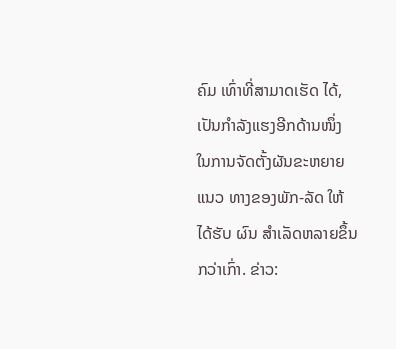ຄົມ ເທົ່າທີ່ສາມາດເຮັດ ໄດ້, ເປັນກໍາລັງແຮງອີກດ້ານໜຶ່ງ ໃນການຈັດຕັ້ງຜັນຂະຫຍາຍ ແນວ ທາງຂອງພັກ-ລັດ ໃຫ້ໄດ້ຮັບ ຜົນ ສໍາເລັດຫລາຍຂຶ້ນກວ່າເກົ່າ. ຂ່າວ: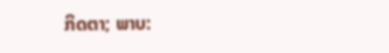ກິດຕາ; ພາບ: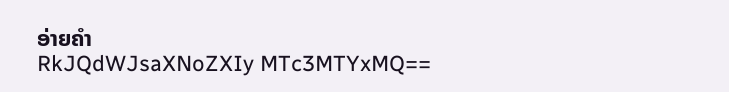ອ່າຍຄຳ
RkJQdWJsaXNoZXIy MTc3MTYxMQ==